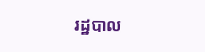រដ្ឋបាល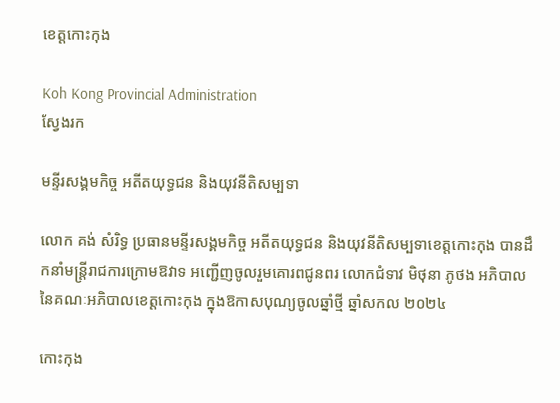ខេត្តកោះកុង

Koh Kong Provincial Administration
ស្វែងរក

មន្ទីរសង្គមកិច្ច អតីតយុទ្ធជន និងយុវនីតិសម្បទា

លោក គង់ សំរិទ្ធ ប្រធានមន្ទីរសង្គមកិច្ច អតីតយុទ្ធជន និងយុវនីតិសម្បទាខេត្តកោះកុង បានដឹកនាំមន្រ្តីរាជការក្រោមឱវាទ អញ្ជើញចូលរួមគោរពជូនពរ លោកជំទាវ មិថុនា ភូថង អភិបាល នៃគណៈអភិបាលខេត្តកោះកុង ក្នុងឱកាសបុណ្យចូលឆ្នាំថ្មី ឆ្នាំសកល ២០២៤

កោះកុង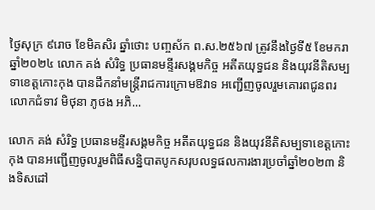ថ្ងៃសុក្រ ៩រោច ខែមិគសិរ ឆ្នាំថោះ បញ្ចស័ក ព.ស.២៥៦៧ ត្រូវនឹងថ្ងៃទី៥ ខែមករា ឆ្នាំ២០២៤ លោក គង់ សំរិទ្ធ ប្រធានមន្ទីរសង្គមកិច្ច អតីតយុទ្ធជន និងយុវនីតិសម្បទាខេត្តកោះកុង បានដឹកនាំមន្រ្តីរាជការក្រោមឱវាទ អញ្ជើញចូលរួមគោរពជូនពរ លោកជំទាវ មិថុនា ភូថង អភិ...

លោក គង់ សំរិទ្ធ ប្រធានមន្ទីរសង្គមកិច្ច អតីតយុទ្ធជន និងយុវនីតិសម្បទាខេត្តកោះកុង បានអញ្ជើញចូលរួមពិធីសន្និបាតបូកសរុបលទ្ធផលការងារប្រចាំឆ្នាំ២០២៣ និងទិសដៅ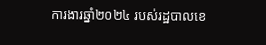ការងារឆ្នាំ២០២៤ របស់រដ្ឋបាលខេ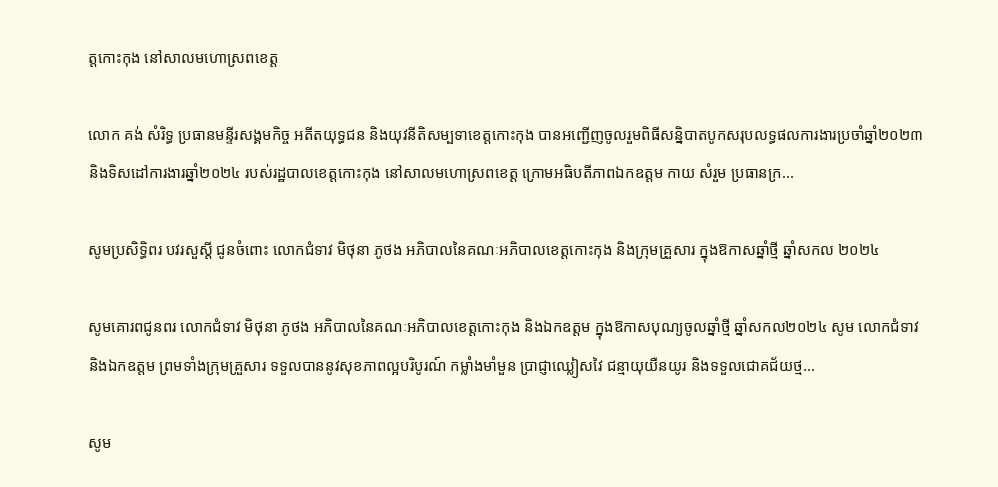ត្តកោះកុង នៅសាលមហោស្រពខេត្ត

លោក គង់ សំរិទ្ធ ប្រធានមន្ទីរសង្គមកិច្ច អតីតយុទ្ធជន និងយុវនីតិសម្បទាខេត្តកោះកុង បានអញ្ជើញចូលរួមពិធីសន្និបាតបូកសរុបលទ្ធផលការងារប្រចាំឆ្នាំ២០២៣ និងទិសដៅការងារឆ្នាំ២០២៤ របស់រដ្ឋបាលខេត្តកោះកុង នៅសាលមហោស្រពខេត្ត ក្រោមអធិបតីភាពឯកឧត្តម កាយ សំរួម ប្រធានក្រ...

សូមប្រសិទ្ធិពរ បវរសួស្ដី ជូនចំពោះ លោកជំទាវ មិថុនា ភូថង អភិបាលនៃគណៈអភិបាលខេត្តកោះកុង និងក្រុមគ្រួសារ ក្នុងឱកាសឆ្នាំថ្មី ឆ្នាំសកល ២០២៤

សូមគោរពជូនពរ លោកជំទាវ មិថុនា ភូថង អភិបាលនៃគណៈអភិបាលខេត្តកោះកុង និងឯកឧត្តម ក្នុងឱកាសបុណ្យចូលឆ្នាំថ្មី ឆ្នាំសកល២០២៤ សូម លោកជំទាវ និងឯកឧត្តម ព្រមទាំងក្រុមគ្រួសារ ទទួលបាននូវសុខភាពល្អបរិបូរណ៍ កម្លាំងមាំមួន ប្រាជ្ញាឈ្លៀសវៃ ជន្មាយុយឺនយូរ និងទទួលជោគជ័យថ្ម...

សូម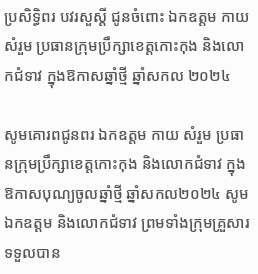ប្រសិទ្ធិពរ បវរសួស្ដី ជូនចំពោះ ឯកឧត្ដម កាយ សំរួម ប្រធានក្រុមប្រឹក្សាខេត្តកោះកុង និងលោកជំទាវ ក្នុងឱកាសឆ្នាំថ្មី ឆ្នាំសកល ២០២៤

សូមគោរពជូនពរ ឯកឧត្តម កាយ សំរួម ប្រធានក្រុមប្រឹក្សាខេត្តកោះកុង និងលោកជំទាវ ក្នុងឱកាសបុណ្យចូលឆ្នាំថ្មី ឆ្នាំសកល២០២៤ សូម ឯកឧត្តម និងលោកជំទាវ ព្រមទាំងក្រុមគ្រួសារ ទទួលបាន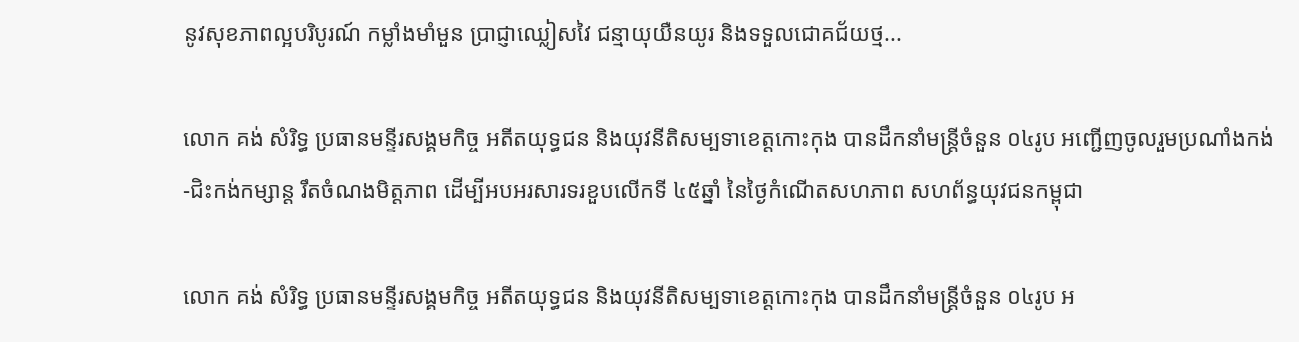នូវសុខភាពល្អបរិបូរណ៍ កម្លាំងមាំមួន ប្រាជ្ញាឈ្លៀសវៃ ជន្មាយុយឺនយូរ និងទទួលជោគជ័យថ្ម...

លោក គង់ សំរិទ្ធ ប្រធានមន្ទីរសង្គមកិច្ច អតីតយុទ្ធជន និងយុវនីតិសម្បទាខេត្តកោះកុង បានដឹកនាំមន្ត្រីចំនួន ០៤រូប អញ្ជើញចូលរួមប្រណាំងកង់-ជិះកង់កម្សាន្ត រឹតចំណងមិត្តភាព ដើម្បីអបអរសារទរខួបលើកទី ៤៥ឆ្នាំ នៃថ្ងៃកំណើតសហភាព សហព័ន្ធយុវជនកម្ពុជា

លោក គង់ សំរិទ្ធ ប្រធានមន្ទីរសង្គមកិច្ច អតីតយុទ្ធជន និងយុវនីតិសម្បទាខេត្តកោះកុង បានដឹកនាំមន្ត្រីចំនួន ០៤រូប អ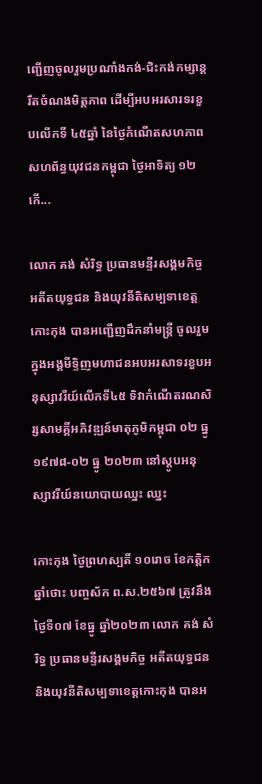ញ្ជើញចូលរួមប្រណាំងកង់-ជិះកង់កម្សាន្ត រឹតចំណងមិត្តភាព ដើម្បីអបអរសារទរខួបលើកទី ៤៥ឆ្នាំ នៃថ្ងៃកំណើតសហភាព សហព័ន្ធយុវជនកម្ពុជា ថ្ងៃអាទិត្យ ១២ កើ...

លោក គង់ សំរិទ្ធ ប្រធានមន្ទីរសង្គមកិច្ច អតីតយុទ្ធជន និងយុវនីតិសម្បទាខេត្តកោះកុង បានអញ្ជើញដឹកនាំមន្រ្តី ចូលរួមក្នុងអង្គមីទ្ទិញមហាជនអបអរសាទរខួបអនុស្សាវរីយ៍លើកទី៤៥ ទិវាកំណើតរណសិរ្សសាមគ្គីអភិវឌ្ឍន៍មាតុភូមិកម្ពុជា ០២ ធ្នូ ១៩៧៨-០២ ធ្នូ ២០២៣ នៅស្ដូបអនុស្សាវរីយ៍នយោបាយឈ្នះ ឈ្នះ

កោះកុង ថ្ងៃព្រហស្បតិ៍ ១០រោច ខែកត្ដិក ឆ្នាំថោះ បញ្ចស័ក ព.ស.២៥៦៧ ត្រូវនឹងថ្ងៃទី០៧ ខែធ្នូ ឆ្នាំ២០២៣ លោក គង់ សំរិទ្ធ ប្រធានមន្ទីរសង្គមកិច្ច អតីតយុទ្ធជន និងយុវនីតិសម្បទាខេត្តកោះកុង បានអ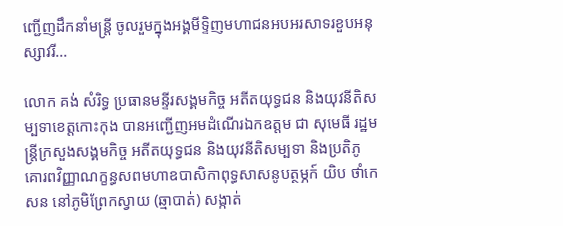ញ្ជើញដឹកនាំមន្រ្តី ចូលរួមក្នុងអង្គមីទ្ទិញមហាជនអបអរសាទរខួបអនុស្សាវរី...

លោក គង់ សំរិទ្ធ ប្រធានមន្ទីរសង្គមកិច្ច អតីតយុទ្ធជន និងយុវនីតិសម្បទាខេត្តកោះកុង បានអញ្ជើញអមដំណើរឯកឧត្តម ជា សុមេធី រដ្ឋមន្ត្រីក្រសួងសង្គមកិច្ច អតីតយុទ្ធជន និងយុវនីតិសម្បទា និងប្រតិភូ គោរពវិញ្ញាណក្ខន្ធសពមហាឧបាសិកាពុទ្ធសាសនូបត្ថម្ភក៍ យិប ថាំកេសន នៅភូមិព្រែកស្វាយ (ឆ្មាបាត់) សង្កាត់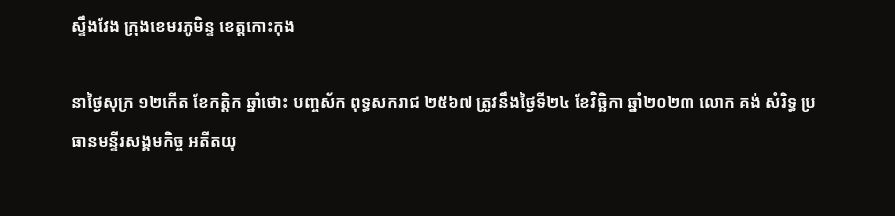ស្ទឹងវែង ក្រុងខេមរភូមិន្ទ ខេត្តកោះកុង

នាថ្ងៃសុក្រ ១២កើត ខែកត្តិក ឆ្នាំថោះ បញ្ចស័ក ពុទ្ធសករាជ ២៥៦៧ ត្រូវនឹងថ្ងៃទី២៤ ខែវិច្ឆិកា ឆ្នាំ២០២៣ លោក គង់ សំរិទ្ធ ប្រធានមន្ទីរសង្គមកិច្ច អតីតយុ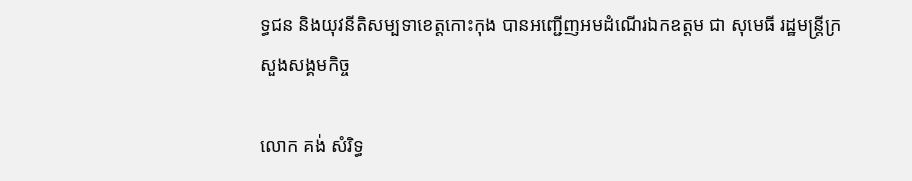ទ្ធជន និងយុវនីតិសម្បទាខេត្តកោះកុង បានអញ្ជើញអមដំណើរឯកឧត្តម ជា សុមេធី រដ្ឋមន្ត្រីក្រសួងសង្គមកិច្ច

លោក គង់ សំរិទ្ធ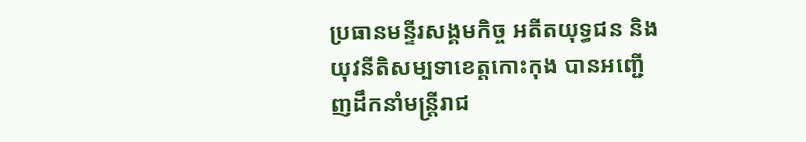ប្រធានមន្ទីរសង្គមកិច្ច អតីតយុទ្ធជន និងយុវនីតិសម្បទាខេត្តកោះកុង បានអញ្ជើញដឹកនាំមន្ត្រីរាជ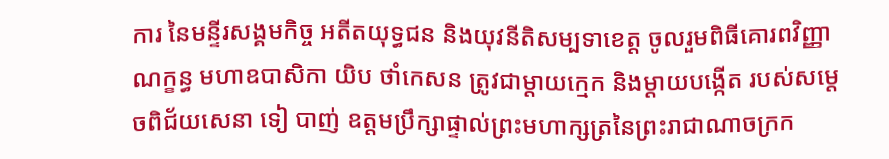ការ នៃមន្ទីរសង្គមកិច្ច អតីតយុទ្ធជន និងយុវនីតិសម្បទាខេត្ត ចូលរួមពិធីគោរពវិញ្ញាណក្ខន្ធ មហាឧបាសិកា យិប ថាំកេសន ត្រូវជាម្ដាយក្មេក និងម្ដាយបង្កើត របស់សម្តេចពិជ័យសេនា ទៀ បាញ់ ឧត្តមប្រឹក្សាផ្ទាល់ព្រះមហាក្សត្រនៃព្រះរាជាណាចក្រក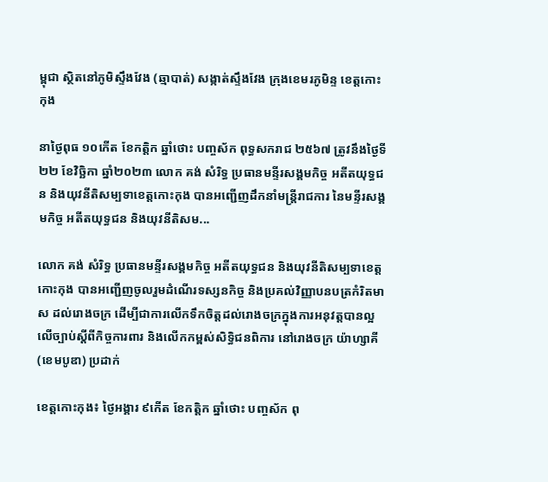ម្ពុជា ស្ថិតនៅភូមិស្ទឹងវែង (ឆ្មាបាត់) សង្កាត់ស្ទឹងវែង ក្រុងខេមរភូមិន្ទ ខេត្តកោះកុង

នាថ្ងៃពុធ ១០កើត ខែកត្តិក ឆ្នាំថោះ បញ្ចស័ក ពុទ្ធសករាជ ២៥៦៧ ត្រូវនឹងថ្ងៃទី២២ ខែវិច្ឆិកា ឆ្នាំ២០២៣ លោក គង់ សំរិទ្ធ ប្រធានមន្ទីរសង្គមកិច្ច អតីតយុទ្ធជន និងយុវនីតិសម្បទាខេត្តកោះកុង បានអញ្ជើញដឹកនាំមន្ត្រីរាជការ នៃមន្ទីរសង្គមកិច្ច អតីតយុទ្ធជន និងយុវនីតិសម...

លោក គង់ សំរិទ្ធ ប្រធានមន្ទីរសង្គមកិច្ច អតីតយុទ្ធជន និងយុវនីតិសម្បទាខេត្តកោះកុង បានអញ្ជើញចូលរួមដំណើរទស្សនកិច្ច និងប្រគល់វិញ្ញាបនបត្រកំរិតមាស ដល់រោងចក្រ ដើម្បីជាការលើកទឹកចិត្តដល់រោងចក្រក្នុងការអនុវត្តបានល្អលើច្បាប់ស្ដីពីកិច្ចការពារ និងលើកកម្ពស់សិទ្ធិជនពិការ នៅរោងចក្រ យ៉ាហ្សាគី (ខេមបូឌា) ប្រដាក់

ខេត្តកោះកុង៖ ថ្ងៃអង្គារ ៩កើត ខែកត្តិក ឆ្នាំថោះ បញ្ចស័ក ពុ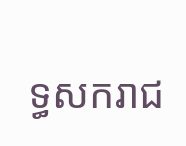ទ្ធសករាជ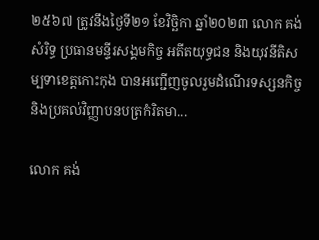២៥៦៧ ត្រូវនឹងថ្ងៃទី២១ ខែវិច្ឆិកា ឆ្នាំ២០២៣ លោក គង់ សំរិទ្ធ ប្រធានមន្ទីរសង្គមកិច្ច អតីតយុទ្ធជន និងយុវនីតិសម្បទាខេត្តកោះកុង បានអញ្ជើញចូលរួមដំណើរទស្សនកិច្ច និងប្រគល់វិញ្ញាបនបត្រកំរិតមា...

លោក គង់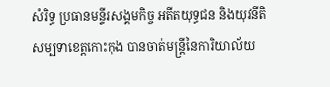សំរិទ្ធ ប្រធានមន្ទីរសង្គមកិច្ច អតីតយុទ្ធជន និងយុវនីតិសម្បទាខេត្តកោះកុង បានចាត់មន្រ្តីនៃការិយាល័យ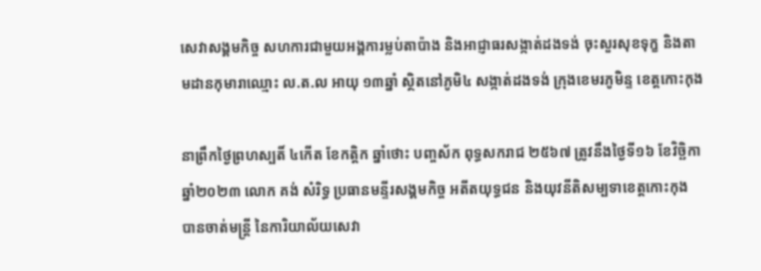សេវាសង្គមកិច្ច សហការជាមួយអង្គការម្លប់តាប៉ាង និងអាជ្ញាធរសង្កាត់ដងទង់ ចុះសួរសុខទុក្ខ និងតាមដានកុមារាឈ្មោះ ល.ត.ល អាយុ ១៣ឆ្នាំ ស្ថិតនៅភូមិ៤ សង្កាត់ដងទង់ ក្រុងខេមរភូមិន្ទ ខេត្តកោះកុង

នាព្រឹកថ្ងៃព្រហស្បតិ៍ ៤កើត ខែកត្តិក ឆ្នាំថោះ បញ្ចស័ក ពុទ្ធសករាជ ២៥៦៧ ត្រូវនឹងថ្ងៃទី១៦ ខែវិច្ឆិកា ឆ្នាំ២០២៣ លោក គង់ សំរិទ្ធ ប្រធានមន្ទីរសង្គមកិច្ច អតីតយុទ្ធជន និងយុវនីតិសម្បទាខេត្តកោះកុង បានចាត់មន្រ្តី នៃការិយាល័យសេវា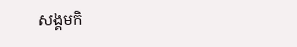សង្គមកិ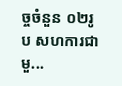ច្ចចំនួន ០២រូប សហការជាមួ...